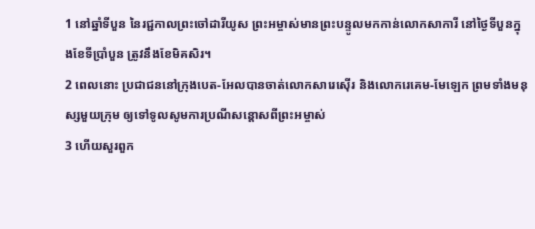1 នៅឆ្នាំទីបួន នៃរជ្ជកាលព្រះចៅដារីយូស ព្រះអម្ចាស់មានព្រះបន្ទូលមកកាន់លោកសាការី នៅថ្ងៃទីបួនក្នុងខែទីប្រាំបួន ត្រូវនឹងខែមិគសិរ។
2 ពេលនោះ ប្រជាជននៅក្រុងបេត-អែលបានចាត់លោកសារេស៊ើរ និងលោករេគេម-មែឡេក ព្រមទាំងមនុស្សមួយក្រុម ឲ្យទៅទូលសូមការប្រណីសន្ដោសពីព្រះអម្ចាស់
3 ហើយសួរពួក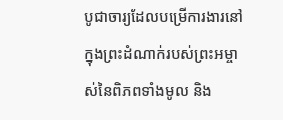បូជាចារ្យដែលបម្រើការងារនៅក្នុងព្រះដំណាក់របស់ព្រះអម្ចាស់នៃពិភពទាំងមូល និង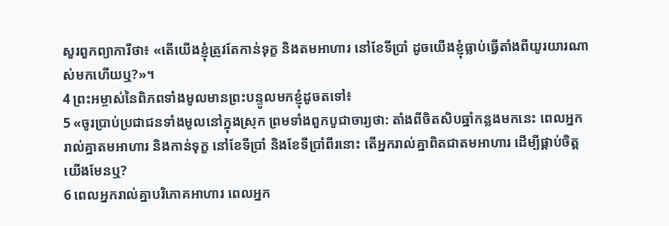សួរពួកព្យាការីថា៖ «តើយើងខ្ញុំត្រូវតែកាន់ទុក្ខ និងតមអាហារ នៅខែទីប្រាំ ដូចយើងខ្ញុំធ្លាប់ធ្វើតាំងពីយូរយារណាស់មកហើយឬ?»។
4 ព្រះអម្ចាស់នៃពិភពទាំងមូលមានព្រះបន្ទូលមកខ្ញុំដូចតទៅ៖
5 «ចូរប្រាប់ប្រជាជនទាំងមូលនៅក្នុងស្រុក ព្រមទាំងពួកបូជាចារ្យថា: តាំងពីចិតសិបឆ្នាំកន្លងមកនេះ ពេលអ្នករាល់គ្នាតមអាហារ និងកាន់ទុក្ខ នៅខែទីប្រាំ និងខែទីប្រាំពីរនោះ តើអ្នករាល់គ្នាពិតជាតមអាហារ ដើម្បីផ្គាប់ចិត្តយើងមែនឬ?
6 ពេលអ្នករាល់គ្នាបរិភោគអាហារ ពេលអ្នក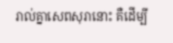រាល់គ្នាសេពសុរានោះ គឺដើម្បី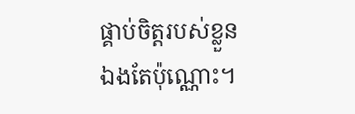ផ្គាប់ចិត្តរបស់ខ្លួនឯងតែប៉ុណ្ណោះ។